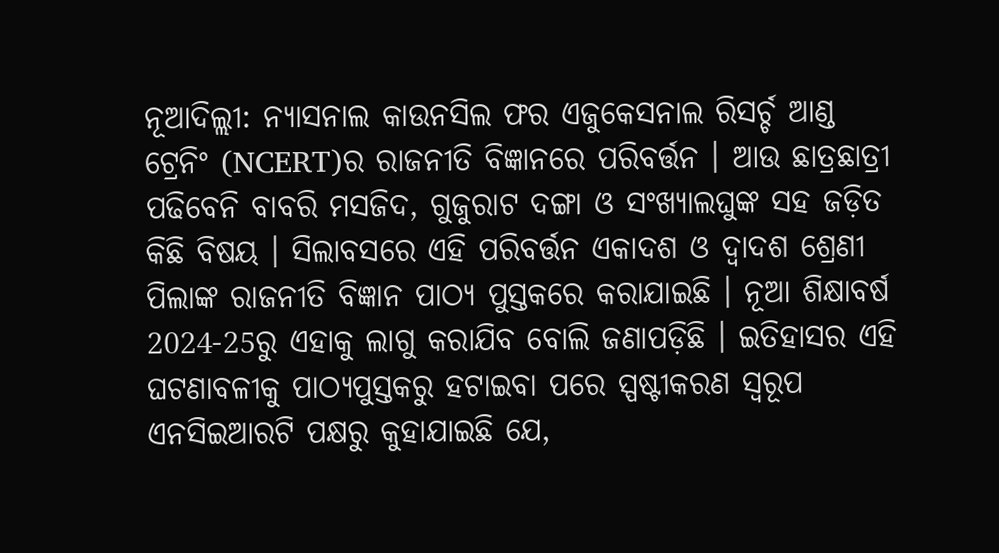ନୂଆଦିଲ୍ଲୀ: ନ୍ୟାସନାଲ କାଉନସିଲ ଫର ଏଜୁକେସନାଲ ରିସର୍ଚ୍ଚ ଆଣ୍ଡ ଟ୍ରେନିଂ (NCERT)ର ରାଜନୀତି ବିଜ୍ଞାନରେ ପରିବର୍ତ୍ତନ । ଆଉ ଛାତ୍ରଛାତ୍ରୀ ପଢିବେନି ବାବରି ମସଜିଦ, ଗୁଜୁରାଟ ଦଙ୍ଗା ଓ ସଂଖ୍ୟାଲଘୁଙ୍କ ସହ ଜଡ଼ିତ କିଛି ବିଷୟ । ସିଲାବସରେ ଏହି ପରିବର୍ତ୍ତନ ଏକାଦଶ ଓ ଦ୍ବାଦଶ ଶ୍ରେଣୀ ପିଲାଙ୍କ ରାଜନୀତି ବିଜ୍ଞାନ ପାଠ୍ୟ ପୁସ୍ତକରେ କରାଯାଇଛି । ନୂଆ ଶିକ୍ଷାବର୍ଷ 2024-25ରୁ ଏହାକୁ ଲାଗୁ କରାଯିବ ବୋଲି ଜଣାପଡ଼ିଛି । ଇତିହାସର ଏହି ଘଟଣାବଳୀକୁ ପାଠ୍ୟପୁସ୍ତକରୁ ହଟାଇବା ପରେ ସ୍ପଷ୍ଟୀକରଣ ସ୍ବରୂପ ଏନସିଇଆରଟି ପକ୍ଷରୁ କୁହାଯାଇଛି ଯେ,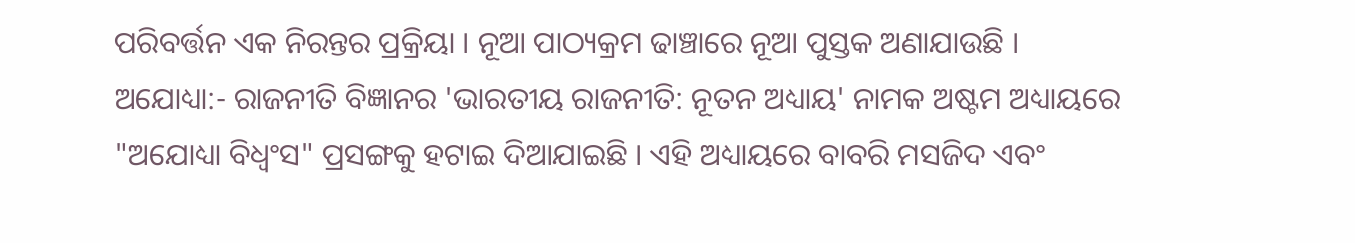ପରିବର୍ତ୍ତନ ଏକ ନିରନ୍ତର ପ୍ରକ୍ରିୟା । ନୂଆ ପାଠ୍ୟକ୍ରମ ଢାଞ୍ଚାରେ ନୂଆ ପୁସ୍ତକ ଅଣାଯାଉଛି ।
ଅଯୋଧ୍ୟା:- ରାଜନୀତି ବିଜ୍ଞାନର 'ଭାରତୀୟ ରାଜନୀତି: ନୂତନ ଅଧ୍ୟାୟ' ନାମକ ଅଷ୍ଟମ ଅଧ୍ୟାୟରେ "ଅଯୋଧ୍ୟା ବିଧ୍ବଂସ" ପ୍ରସଙ୍ଗକୁ ହଟାଇ ଦିଆଯାଇଛି । ଏହି ଅଧ୍ୟାୟରେ ବାବରି ମସଜିଦ ଏବଂ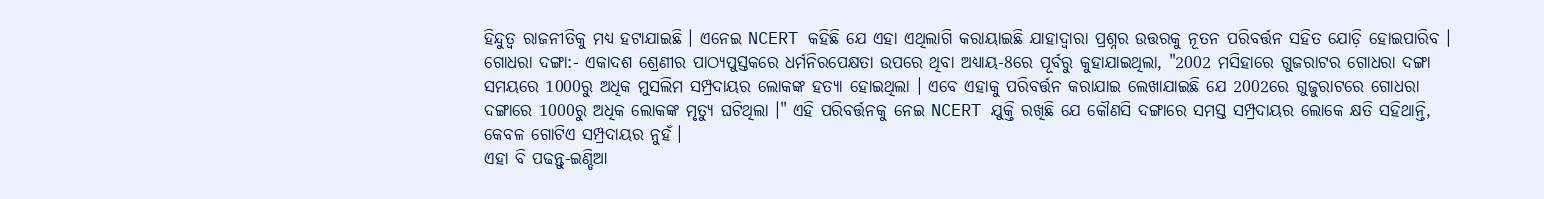ହିନ୍ଦୁତ୍ବ ରାଜନୀତିକୁ ମଧ୍ୟ ହଟାଯାଇଛି । ଏନେଇ NCERT କହିଛି ଯେ ଏହା ଏଥିଲାଗି କରାୟାଇଛି ଯାହାଦ୍ବାରା ପ୍ରଶ୍ନର ଉତ୍ତରକୁ ନୂତନ ପରିବର୍ତ୍ତନ ସହିତ ଯୋଡ଼ି ହୋଇପାରିବ ।
ଗୋଧରା ଦଙ୍ଗା:- ଏକାଦଶ ଶ୍ରେଣୀର ପାଠ୍ୟପୁସ୍ତକରେ ଧର୍ମନିରପେକ୍ଷତା ଉପରେ ଥିବା ଅଧ୍ୟାୟ-8ରେ ପୂର୍ବରୁ କୁହାଯାଇଥିଲା, "2002 ମସିହାରେ ଗୁଜରାଟର ଗୋଧରା ଦଙ୍ଗା ସମୟରେ 1000ରୁ ଅଧିକ ମୁସଲିମ ସମ୍ପ୍ରଦାୟର ଲୋକଙ୍କ ହତ୍ୟା ହୋଇଥିଲା । ଏବେ ଏହାକୁ ପରିବର୍ତ୍ତନ କରାଯାଇ ଲେଖାଯାଇଛି ଯେ 2002ରେ ଗୁଜୁରାଟରେ ଗୋଧରା ଦଙ୍ଗାରେ 1000ରୁ ଅଧିକ ଲୋକଙ୍କ ମୃତ୍ୟୁ ଘଟିଥିଲା ।" ଏହି ପରିବର୍ତ୍ତନକୁ ନେଇ NCERT ଯୁକ୍ତି ରଖିଛି ଯେ କୌଣସି ଦଙ୍ଗାରେ ସମସ୍ତ ସମ୍ପ୍ରଦାୟର ଲୋକେ କ୍ଷତି ସହିଥାନ୍ତି, କେବଳ ଗୋଟିଏ ସମ୍ପ୍ରଦାୟର ନୁହଁ।
ଏହା ବି ପଢନ୍ତୁ-ଇଣ୍ଡିଆ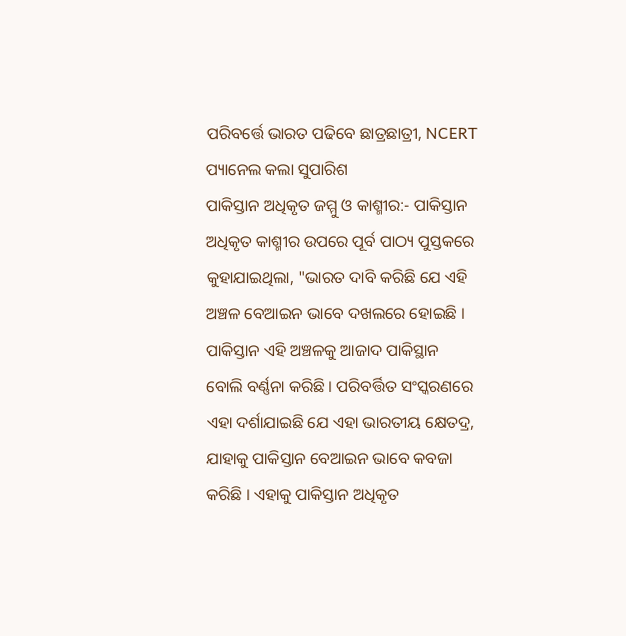ପରିବର୍ତ୍ତେ ଭାରତ ପଢିବେ ଛାତ୍ରଛାତ୍ରୀ, NCERT ପ୍ୟାନେଲ କଲା ସୁପାରିଶ
ପାକିସ୍ତାନ ଅଧିକୃତ ଜମ୍ମୁ ଓ କାଶ୍ମୀର:- ପାକିସ୍ତାନ ଅଧିକୃତ କାଶ୍ମୀର ଉପରେ ପୂର୍ବ ପାଠ୍ୟ ପୁସ୍ତକରେ କୁହାଯାଇଥିଲା, "ଭାରତ ଦାବି କରିଛି ଯେ ଏହି ଅଞ୍ଚଳ ବେଆଇନ ଭାବେ ଦଖଲରେ ହୋଇଛି । ପାକିସ୍ତାନ ଏହି ଅଞ୍ଚଳକୁ ଆଜାଦ ପାକିସ୍ଥାନ ବୋଲି ବର୍ଣ୍ଣନା କରିଛି । ପରିବର୍ତ୍ତିତ ସଂସ୍କରଣରେ ଏହା ଦର୍ଶାଯାଇଛି ଯେ ଏହା ଭାରତୀୟ କ୍ଷେତଦ୍ର, ଯାହାକୁ ପାକିସ୍ତାନ ବେଆଇନ ଭାବେ କବଜା କରିଛି । ଏହାକୁ ପାକିସ୍ତାନ ଅଧିକୃତ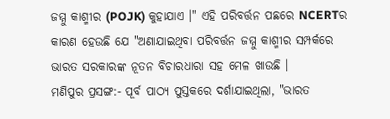ଜମ୍ମୁ କାଶ୍ମୀର (POJK) କୁହାଯାଏ ।" ଏହି ପରିବର୍ତ୍ତନ ପଛରେ NCERTର କାରଣ ହେଉଛି ଯେ "ଅଣାଯାଇଥିବା ପରିବର୍ତ୍ତନ ଜମ୍ମୁ କାଶ୍ମୀର ସମ୍ପର୍କରେ ଭାରତ ସରକାରଙ୍କ ନୂତନ ବିଚାରଧାରା ସହ ମେଳ ଖାଉଛି ।
ମଣିପୁର ପ୍ରସଙ୍ଗ:- ପୂର୍ବ ପାଠ୍ୟ ପୁସ୍ତକରେ ଦର୍ଶାଯାଇଥିଲା, "ଭାରତ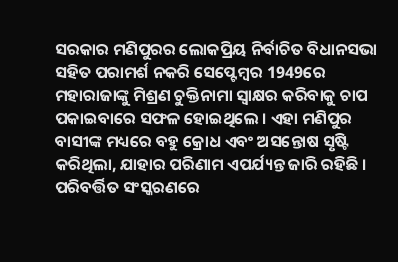ସରକାର ମଣିପୁରର ଲୋକପ୍ରିୟ ନିର୍ବାଚିତ ବିଧାନସଭା ସହିତ ପରାମର୍ଶ ନକରି ସେପ୍ଟେମ୍ବର 1949ରେ ମହାରାଜାଙ୍କୁ ମିଶ୍ରଣ ଚୁକ୍ତିନାମା ସ୍ବାକ୍ଷର କରିବାକୁ ଚାପ ପକାଇବାରେ ସଫଳ ହୋଇଥିଲେ । ଏହା ମଣିପୁର ବାସୀଙ୍କ ମଧ୍ୟରେ ବହୁ କ୍ରୋଧ ଏବଂ ଅସନ୍ତୋଷ ସୃଷ୍ଟି କରିଥିଲା, ଯାହାର ପରିଣାମ ଏପର୍ଯ୍ୟନ୍ତ ଜାରି ରହିଛି । ପରିବର୍ତ୍ତିତ ସଂସ୍କରଣରେ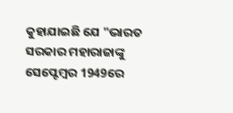କୁହାଯାଇଛି ଯେ "ଭାରତ ସରକାର ମହାରାଜାଙ୍କୁ ସେପ୍ଟେମ୍ବର 1949ରେ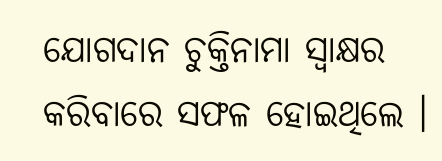ଯୋଗଦାନ ଚୁକ୍ତିନାମା ସ୍ବାକ୍ଷର କରିବାରେ ସଫଳ ହୋଇଥିଲେ ।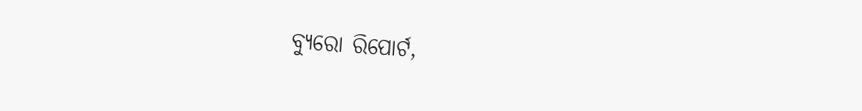ବ୍ୟୁରୋ ରିପୋର୍ଟ,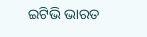ଇଟିଭି ଭାରତ